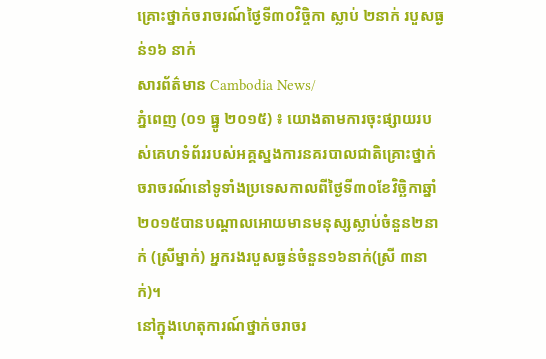គ្រោះថ្នាក់ចរាចរណ៍ថ្ងៃទី៣០វិច្ចិកា ស្លាប់ ២នាក់ របួសធ្ងន់១៦ នាក់
សារព័ត៌មាន Cambodia News/
ភ្នំពេញ (០១ ធ្នូ ២០១៥) ៖ យោងតាមការចុះផ្សាយរបស់គេហទំព័ររបស់អគ្គស្នងការនគរបាលជាតិគ្រោះថ្នាក់ចរាចរណ៍នៅទូទាំងប្រទេសកាលពីថ្ងៃទី៣០ខែវិច្ឆិកាឆ្នាំ២០១៥បានបណ្តាលអោយមានមនុស្សស្លាប់ចំនួន២នាក់ (ស្រីម្នាក់) អ្នករងរបួសធ្ងន់ចំនួន១៦នាក់(ស្រី ៣នាក់)។
នៅក្នុងហេតុការណ៍ថ្នាក់ចរាចរ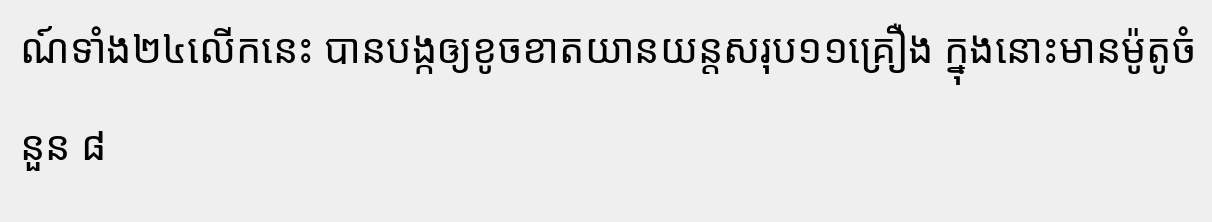ណ៍ទាំង២៤លើកនេះ បានបង្កឲ្យខូចខាតយានយន្តសរុប១១គ្រឿង ក្នុងនោះមានម៉ូតូចំនួន ៨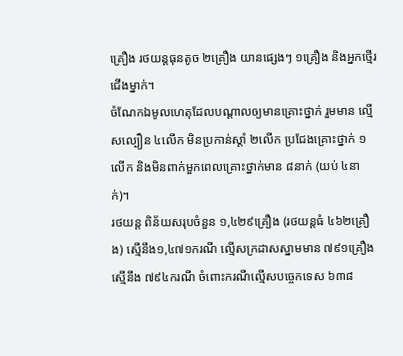គ្រឿង រថយន្តធុនតូច ២គ្រឿង យានផ្សេងៗ ១គ្រឿង និងអ្នកថ្មើរជើងម្នាក់។
ចំណែកឯមូលហេតុដែលបណ្តាលឲ្យមានគ្រោះថ្នាក់ រួមមាន ល្មើសល្បឿន ៤លើក មិនប្រកាន់ស្តាំ ២លើក ប្រជែងគ្រោះថ្នាក់ ១លើក និងមិនពាក់មួកពេលគ្រោះថ្នាក់មាន ៨នាក់ (យប់ ៤នាក់)។
រថយន្ត ពិន័យសរុបចំនួន ១,៤២៩គ្រឿង (រថយន្តធំ ៤៦២គ្រឿង) ស្មើនឹង១,៤៧១ករណី ល្មើសក្រដាសស្នាមមាន ៧៩១គ្រឿង ស្មើនឹង ៧៩៤ករណី ចំពោះករណីល្មើសបច្ចេកទេស ៦៣៨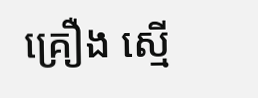គ្រឿង ស្មើ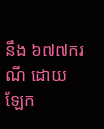នឹង ៦៧៧ករណី ដោយឡែក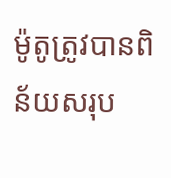ម៉ូតូត្រូវបានពិន័យសរុប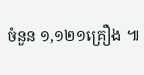ចំនួន ១,១២១គ្រឿង ៕